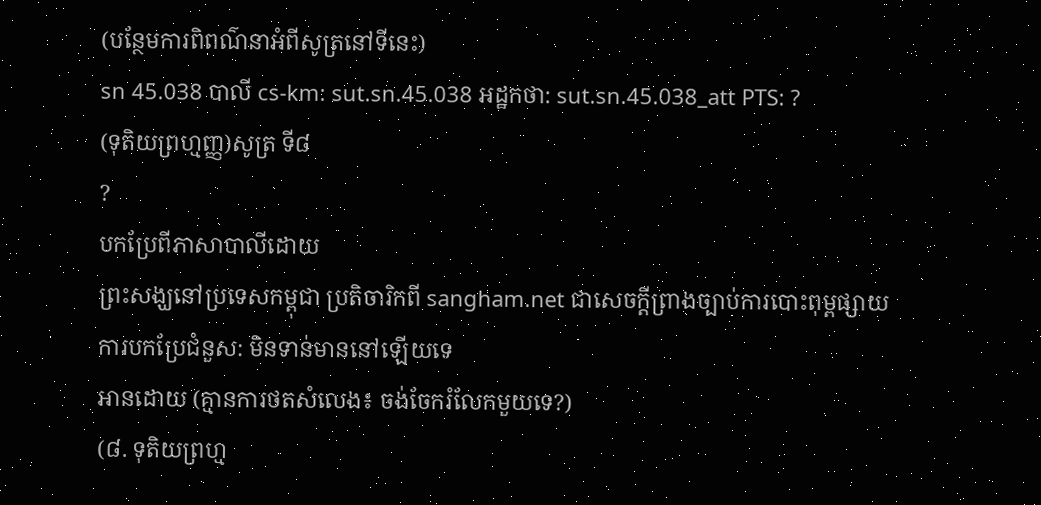(បន្ថែមការពិពណ៌នាអំពីសូត្រនៅទីនេះ)
sn 45.038 បាលី cs-km: sut.sn.45.038 អដ្ឋកថា: sut.sn.45.038_att PTS: ?
(ទុតិយព្រហ្មញ្ញ)សូត្រ ទី៨
?
បកប្រែពីភាសាបាលីដោយ
ព្រះសង្ឃនៅប្រទេសកម្ពុជា ប្រតិចារិកពី sangham.net ជាសេចក្តីព្រាងច្បាប់ការបោះពុម្ពផ្សាយ
ការបកប្រែជំនួស: មិនទាន់មាននៅឡើយទេ
អានដោយ (គ្មានការថតសំលេង៖ ចង់ចែករំលែកមួយទេ?)
(៨. ទុតិយព្រហ្ម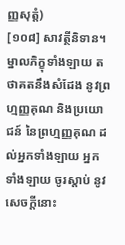ញ្ញសុត្តំ)
[១០៨] សាវត្ថីនិទាន។ ម្នាលភិក្ខុទាំងឡាយ តថាគតនឹងសំដែង នូវព្រហ្មញ្ញគុណ និងប្រយោជន៍ នៃព្រហ្មញ្ញគុណ ដល់អ្នកទាំងឡាយ អ្នកទាំងឡាយ ចូរស្តាប់ នូវសេចក្តីនោះ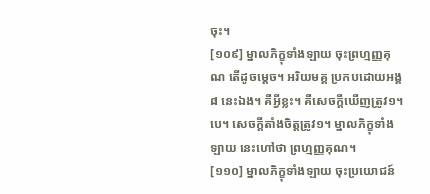ចុះ។
[១០៩] ម្នាលភិក្ខុទាំងឡាយ ចុះព្រហ្មញ្ញគុណ តើដូចម្តេច។ អរិយមគ្គ ប្រកបដោយអង្គ ៨ នេះឯង។ គឺអ្វីខ្លះ។ គឺសេចក្តីឃើញត្រូវ១។បេ។ សេចក្តីតាំងចិត្តត្រូវ១។ ម្នាលភិក្ខុទាំងឡាយ នេះហៅថា ព្រហ្មញ្ញគុណ។
[១១០] ម្នាលភិក្ខុទាំងឡាយ ចុះប្រយោជន៍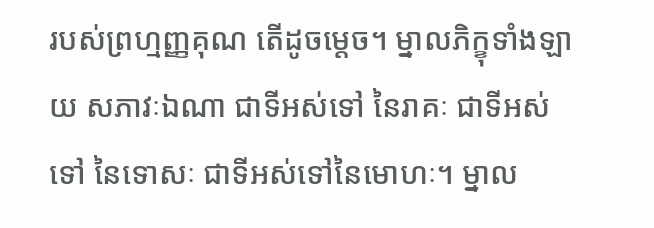របស់ព្រហ្មញ្ញគុណ តើដូចម្តេច។ ម្នាលភិក្ខុទាំងឡាយ សភាវៈឯណា ជាទីអស់ទៅ នៃរាគៈ ជាទីអស់ទៅ នៃទោសៈ ជាទីអស់ទៅនៃមោហៈ។ ម្នាល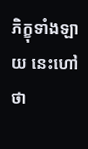ភិក្ខុទាំងឡាយ នេះហៅថា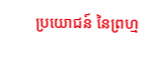ប្រយោជន៍ នៃព្រហ្ម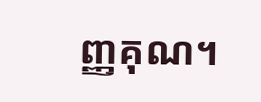ញ្ញគុណ។